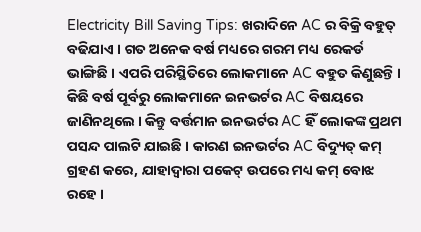Electricity Bill Saving Tips: ଖରାଦିନେ AC ର ବିକ୍ରି ବହୁତ୍ ବଢିଯାଏ । ଗତ ଅନେକ ବର୍ଷ ମଧ୍ୟରେ ଗରମ ମଧ୍ୟ ରେକର୍ଡ ଭାଙ୍ଗିଛି । ଏପରି ପରିସ୍ଥିତିରେ ଲୋକମାନେ AC ବହୁତ କିଣୁଛନ୍ତି । କିଛି ବର୍ଷ ପୂର୍ବରୁ ଲୋକମାନେ ଇନଭର୍ଟର AC ବିଷୟରେ ଜାଣିନଥିଲେ । କିନ୍ତୁ ବର୍ତ୍ତମାନ ଇନଭର୍ଟର AC ହିଁ ଲୋକଙ୍କ ପ୍ରଥମ ପସନ୍ଦ ପାଲଟି ଯାଇଛି । କାରଣ ଇନଭର୍ଟର AC ବିଦ୍ୟୁତ୍ କମ୍ ଗ୍ରହଣ କରେ, ଯାହାଦ୍ଵାରା ପକେଟ୍ ଉପରେ ମଧ୍ୟ କମ୍ ବୋଝ ରହେ ।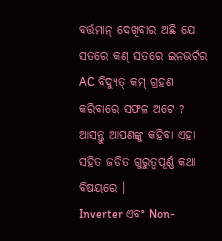ବର୍ତ୍ତମାନ୍ ଦେଖିବାର ଅଛି ଯେ ସତରେ କଣ୍ ସତରେ ଇନଭର୍ଟର AC ବିଦ୍ୟୁତ୍ କମ୍ ଗ୍ରହଣ କରିବାରେ ସଫଳ ଅଟେ ? ଆସନ୍ତୁ ଆପଣଙ୍କୁ କହିବା ଏହା ସହିତ ଜଡିତ ଗୁରୁତ୍ୱପୂର୍ଣ୍ଣ କଥା ବିଷୟରେ ।
Inverter ଏବଂ Non-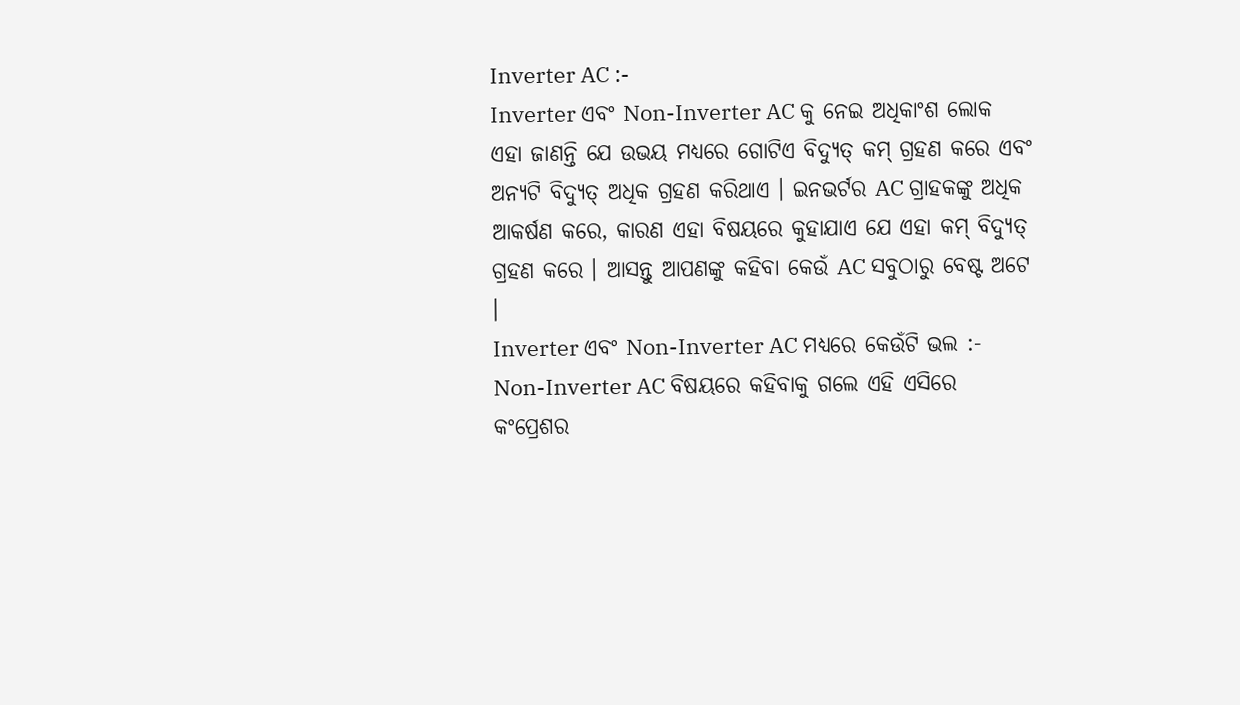Inverter AC :-
Inverter ଏବଂ Non-Inverter AC କୁ ନେଇ ଅଧିକାଂଶ ଲୋକ ଏହା ଜାଣନ୍ତି ଯେ ଉଭୟ ମଧ୍ୟରେ ଗୋଟିଏ ବିଦ୍ୟୁତ୍ କମ୍ ଗ୍ରହଣ କରେ ଏବଂ ଅନ୍ୟଟି ବିଦ୍ୟୁତ୍ ଅଧିକ ଗ୍ରହଣ କରିଥାଏ । ଇନଭର୍ଟର AC ଗ୍ରାହକଙ୍କୁ ଅଧିକ ଆକର୍ଷଣ କରେ, କାରଣ ଏହା ବିଷୟରେ କୁହାଯାଏ ଯେ ଏହା କମ୍ ବିଦ୍ୟୁତ୍ ଗ୍ରହଣ କରେ । ଆସନ୍ତୁ ଆପଣଙ୍କୁ କହିବା କେଉଁ AC ସବୁଠାରୁ ବେଷ୍ଟ ଅଟେ ।
Inverter ଏବଂ Non-Inverter AC ମଧ୍ୟରେ କେଉଁଟି ଭଲ :-
Non-Inverter AC ବିଷୟରେ କହିବାକୁ ଗଲେ ଏହି ଏସିରେ କଂପ୍ରେଶର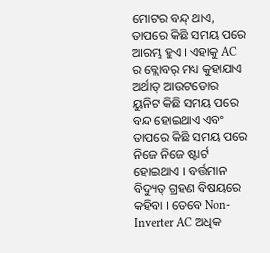ମୋଟର ବନ୍ଦ୍ ଥାଏ, ତାପରେ କିଛି ସମୟ ପରେ ଆରମ୍ଭ ହୁଏ । ଏହାକୁ AC ର ବ୍ଲୋବର୍ ମଧ୍ୟ କୁହାଯାଏ ଅର୍ଥାତ୍ ଆଉଟଡୋର ୟୁନିଟ କିଛି ସମୟ ପରେ ବନ୍ଦ ହୋଇଥାଏ ଏବଂ ତାପରେ କିଛି ସମୟ ପରେ ନିଜେ ନିଜେ ଷ୍ଟାର୍ଟ ହୋଇଥାଏ । ବର୍ତ୍ତମାନ ବିଦ୍ୟୁତ୍ ଗ୍ରହଣ ବିଷୟରେ କହିବା । ତେବେ Non-Inverter AC ଅଧିକ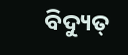ବିଦ୍ୟୁତ୍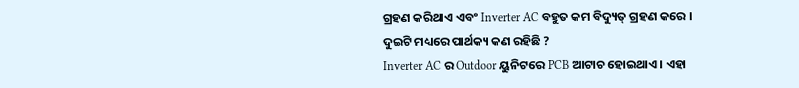ଗ୍ରହଣ କରିଥାଏ ଏବଂ Inverter AC ବହୁତ କମ ବିଦ୍ୟୁତ୍ ଗ୍ରହଣ କରେ ।
ଦୁଇଟି ମଧ୍ୟରେ ପାର୍ଥକ୍ୟ କଣ ରହିଛି ?
Inverter AC ର Outdoor ୟୁନିଟରେ PCB ଆଟାଚ ହୋଇଥାଏ । ଏହା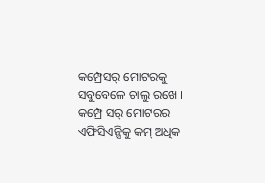କମ୍ପ୍ରେସର୍ ମୋଟରକୁ ସବୁବେଳେ ଚାଲୁ ରଖେ । କମ୍ପ୍ରେ ସର୍ ମୋଟରର ଏଫିସିଏନ୍ସିକୁ କମ୍ ଅଧିକ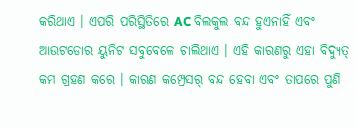କରିଥାଏ । ଏପରି ପରିସ୍ଥିତିରେ AC ବିଲକୁଲ ବନ୍ଦ ହୁଏନାହିଁ ଏବଂ ଆଉଟଡୋର ୟୁନିଟ ସବୁବେଳେ ଚାଲିଥାଏ । ଏହି କାରଣରୁ ଏହା ବିଦ୍ୟୁତ୍ କମ ଗ୍ରହଣ କରେ । କାରଣ କମ୍ପ୍ରେସର୍ ବନ୍ଦ ହେବା ଏବଂ ତାପରେ ପୁଣି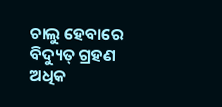ଚାଲୁ ହେବାରେ ବିଦ୍ୟୁତ୍ ଗ୍ରହଣ ଅଧିକ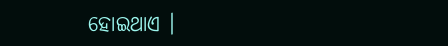ହୋଇଥାଏ ।